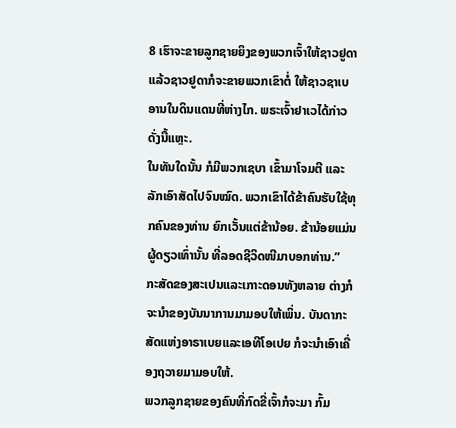8 ເຮົາຈະຂາຍລູກຊາຍຍິງຂອງພວກເຈົ້າໃຫ້ຊາວຢູດາ ແລ້ວຊາວຢູດາກໍຈະຂາຍພວກເຂົາຕໍ່ ໃຫ້ຊາວຊາເບອານໃນດິນແດນທີ່ຫ່າງໄກ. ພຣະເຈົ້າຢາເວໄດ້ກ່າວດັ່ງນີ້ແຫຼະ.
ໃນທັນໃດນັ້ນ ກໍມີພວກເຊບາ ເຂົ້າມາໂຈມຕີ ແລະລັກເອົາສັດໄປຈົນໝົດ. ພວກເຂົາໄດ້ຂ້າຄົນຮັບໃຊ້ທຸກຄົນຂອງທ່ານ ຍົກເວັ້ນແຕ່ຂ້ານ້ອຍ. ຂ້ານ້ອຍແມ່ນຜູ້ດຽວເທົ່ານັ້ນ ທີ່ລອດຊີວິດໜີມາບອກທ່ານ.”
ກະສັດຂອງສະເປນແລະເກາະດອນທັງຫລາຍ ຕ່າງກໍຈະນຳຂອງບັນນາການມາມອບໃຫ້ເພິ່ນ. ບັນດາກະສັດແຫ່ງອາຣາເບຍແລະເອທີໂອເປຍ ກໍຈະນຳເອົາເຄື່ອງຖວາຍມາມອບໃຫ້.
ພວກລູກຊາຍຂອງຄົນທີ່ກົດຂີ່ເຈົ້າກໍຈະມາ ກົ້ມ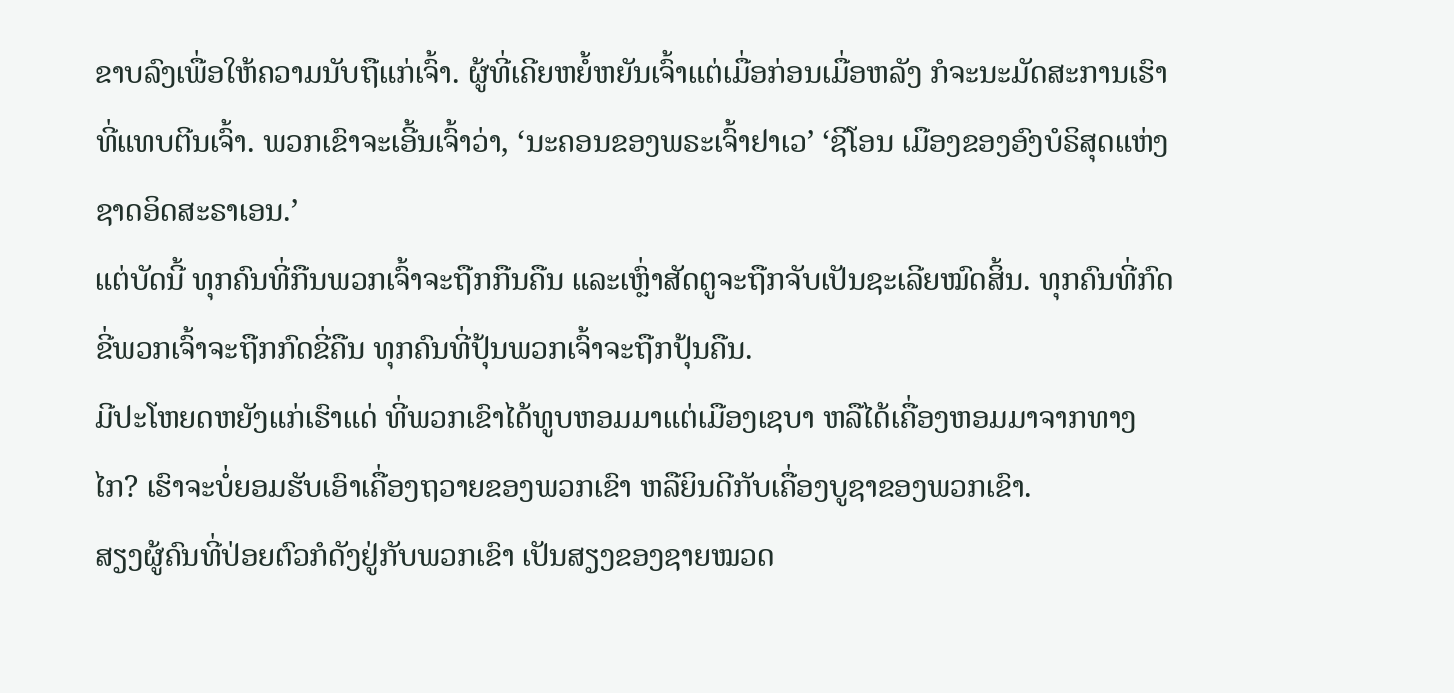ຂາບລົງເພື່ອໃຫ້ຄວາມນັບຖືແກ່ເຈົ້າ. ຜູ້ທີ່ເຄີຍຫຍໍ້ຫຍັນເຈົ້າແຕ່ເມື່ອກ່ອນເມື່ອຫລັງ ກໍຈະນະມັດສະການເຮົາທີ່ແທບຕີນເຈົ້າ. ພວກເຂົາຈະເອີ້ນເຈົ້າວ່າ, ‘ນະຄອນຂອງພຣະເຈົ້າຢາເວ’ ‘ຊີໂອນ ເມືອງຂອງອົງບໍຣິສຸດແຫ່ງຊາດອິດສະຣາເອນ.’
ແຕ່ບັດນີ້ ທຸກຄົນທີ່ກືນພວກເຈົ້າຈະຖືກກືນຄືນ ແລະເຫຼົ່າສັດຕູຈະຖືກຈັບເປັນຊະເລີຍໝົດສິ້ນ. ທຸກຄົນທີ່ກົດຂີ່ພວກເຈົ້າຈະຖືກກົດຂີ່ຄືນ ທຸກຄົນທີ່ປຸ້ນພວກເຈົ້າຈະຖືກປຸ້ນຄືນ.
ມີປະໂຫຍດຫຍັງແກ່ເຮົາແດ່ ທີ່ພວກເຂົາໄດ້ທູບຫອມມາແຕ່ເມືອງເຊບາ ຫລືໄດ້ເຄື່ອງຫອມມາຈາກທາງໄກ? ເຮົາຈະບໍ່ຍອມຮັບເອົາເຄື່ອງຖວາຍຂອງພວກເຂົາ ຫລືຍິນດີກັບເຄື່ອງບູຊາຂອງພວກເຂົາ.
ສຽງຜູ້ຄົນທີ່ປ່ອຍຕົວກໍດັງຢູ່ກັບພວກເຂົາ ເປັນສຽງຂອງຊາຍໝວດ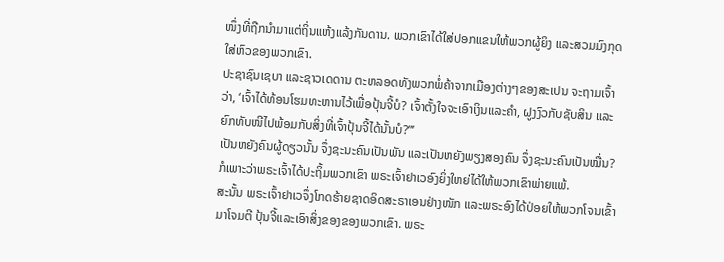ໜຶ່ງທີ່ຖືກນຳມາແຕ່ຖິ່ນແຫ້ງແລ້ງກັນດານ. ພວກເຂົາໄດ້ໃສ່ປອກແຂນໃຫ້ພວກຜູ້ຍິງ ແລະສວມມົງກຸດໃສ່ຫົວຂອງພວກເຂົາ.
ປະຊາຊົນເຊບາ ແລະຊາວເດດານ ຕະຫລອດທັງພວກພໍ່ຄ້າຈາກເມືອງຕ່າງໆຂອງສະເປນ ຈະຖາມເຈົ້າວ່າ, ‘ເຈົ້າໄດ້ທ້ອນໂຮມທະຫານໄວ້ເພື່ອປຸ້ນຈີ້ບໍ? ເຈົ້າຕັ້ງໃຈຈະເອົາເງິນແລະຄຳ, ຝູງງົວກັບຊັບສິນ ແລະຍົກທັບໜີໄປພ້ອມກັບສິ່ງທີ່ເຈົ້າປຸ້ນຈີ້ໄດ້ນັ້ນບໍ?”’
ເປັນຫຍັງຄົນຜູ້ດຽວນັ້ນ ຈຶ່ງຊະນະຄົນເປັນພັນ ແລະເປັນຫຍັງພຽງສອງຄົນ ຈຶ່ງຊະນະຄົນເປັນໝື່ນ? ກໍເພາະວ່າພຣະເຈົ້າໄດ້ປະຖິ້ມພວກເຂົາ ພຣະເຈົ້າຢາເວອົງຍິ່ງໃຫຍ່ໄດ້ໃຫ້ພວກເຂົາພ່າຍແພ້.
ສະນັ້ນ ພຣະເຈົ້າຢາເວຈຶ່ງໂກດຮ້າຍຊາດອິດສະຣາເອນຢ່າງໜັກ ແລະພຣະອົງໄດ້ປ່ອຍໃຫ້ພວກໂຈນເຂົ້າມາໂຈມຕີ ປຸ້ນຈີ້ແລະເອົາສິ່ງຂອງຂອງພວກເຂົາ. ພຣະ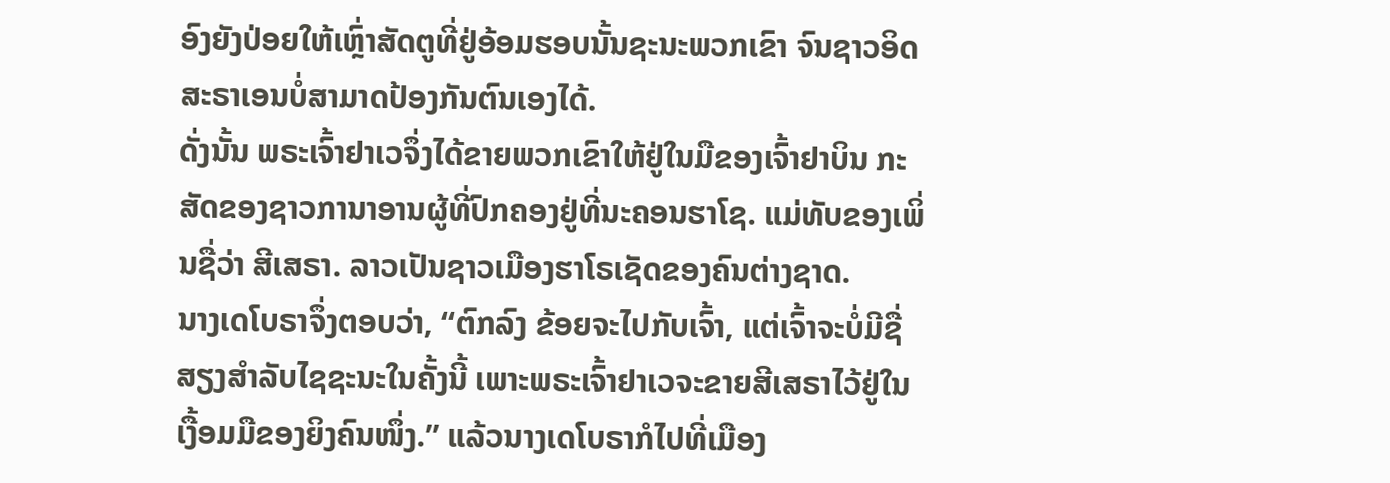ອົງຍັງປ່ອຍໃຫ້ເຫຼົ່າສັດຕູທີ່ຢູ່ອ້ອມຮອບນັ້ນຊະນະພວກເຂົາ ຈົນຊາວອິດສະຣາເອນບໍ່ສາມາດປ້ອງກັນຕົນເອງໄດ້.
ດັ່ງນັ້ນ ພຣະເຈົ້າຢາເວຈຶ່ງໄດ້ຂາຍພວກເຂົາໃຫ້ຢູ່ໃນມືຂອງເຈົ້າຢາບິນ ກະສັດຂອງຊາວການາອານຜູ້ທີ່ປົກຄອງຢູ່ທີ່ນະຄອນຮາໂຊ. ແມ່ທັບຂອງເພິ່ນຊື່ວ່າ ສີເສຣາ. ລາວເປັນຊາວເມືອງຮາໂຣເຊັດຂອງຄົນຕ່າງຊາດ.
ນາງເດໂບຣາຈຶ່ງຕອບວ່າ, “ຕົກລົງ ຂ້ອຍຈະໄປກັບເຈົ້າ, ແຕ່ເຈົ້າຈະບໍ່ມີຊື່ສຽງສຳລັບໄຊຊະນະໃນຄັ້ງນີ້ ເພາະພຣະເຈົ້າຢາເວຈະຂາຍສີເສຣາໄວ້ຢູ່ໃນເງື້ອມມືຂອງຍິງຄົນໜຶ່ງ.” ແລ້ວນາງເດໂບຣາກໍໄປທີ່ເມືອງ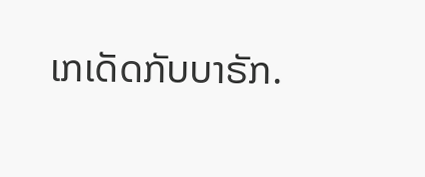ເກເດັດກັບບາຣັກ.